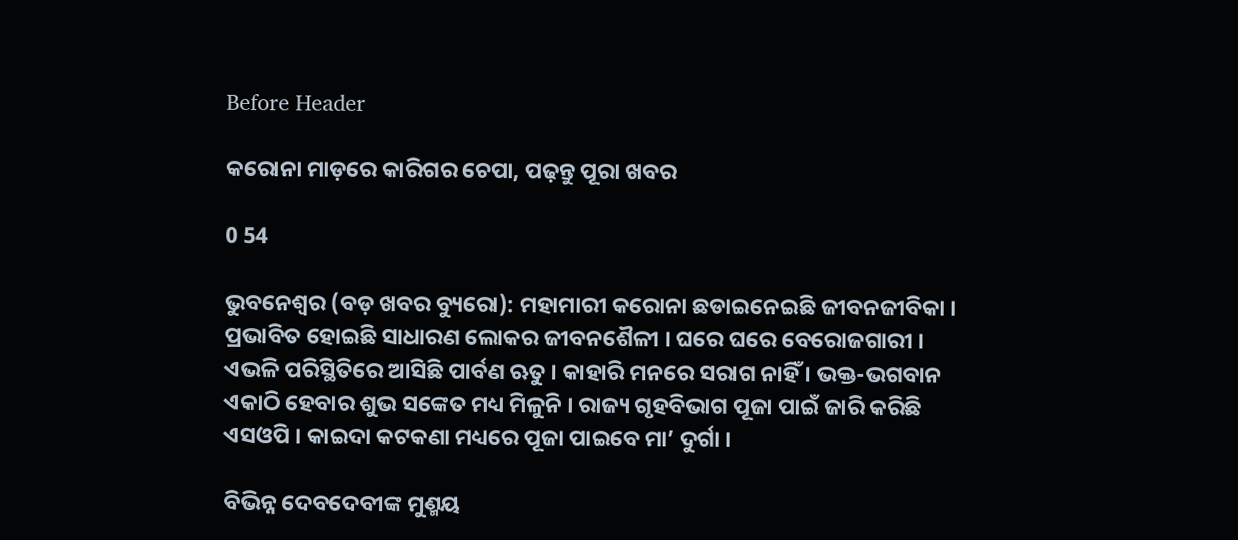Before Header

କରୋନା ମାଡ଼ରେ କାରିଗର ଚେପା, ପଢ଼ନ୍ତୁ ପୂରା ଖବର

0 54

ଭୁବନେଶ୍ୱର (ବଡ଼ ଖବର ବ୍ୟୁରୋ): ମହାମାରୀ କରୋନା ଛଡାଇନେଇଛି ଜୀବନଜୀବିକା । ପ୍ରଭାବିତ ହୋଇଛି ସାଧାରଣ ଲୋକର ଜୀବନଶୈଳୀ । ଘରେ ଘରେ ବେରୋଜଗାରୀ । ଏଭଳି ପରିସ୍ଥିତିରେ ଆସିଛି ପାର୍ବଣ ଋତୁ । କାହାରି ମନରେ ସରାଗ ନାହିଁ । ଭକ୍ତ-ଭଗବାନ ଏକାଠି ହେବାର ଶୁଭ ସଙ୍କେତ ମଧ୍ୟ ମିଳୁନି । ରାଜ୍ୟ ଗୃହବିଭାଗ ପୂଜା ପାଇଁ ଜାରି କରିଛି ଏସଓପି । କାଇଦା କଟକଣା ମଧ୍ୟରେ ପୂଜା ପାଇବେ ମା’ ଦୁର୍ଗା ।

ବିଭିନ୍ନ ଦେବଦେବୀଙ୍କ ମୁଣ୍ମୟ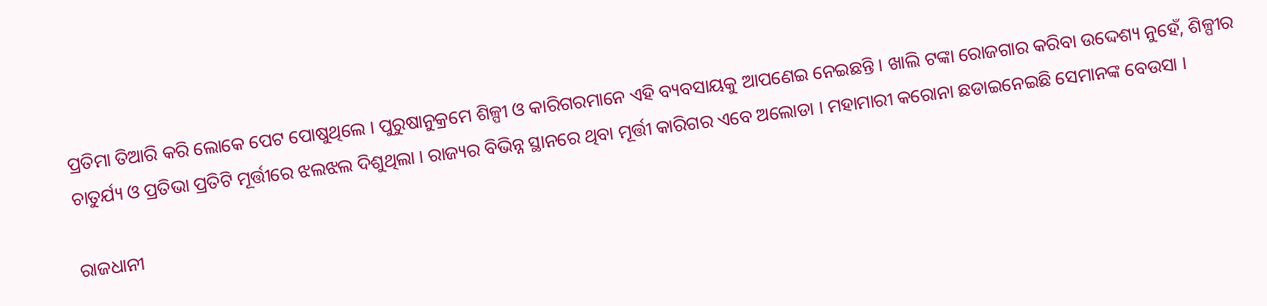ପ୍ରତିମା ତିଆରି କରି ଲୋକେ ପେଟ ପୋଷୁଥିଲେ । ପୁରୁଷାନୁକ୍ରମେ ଶିଳ୍ପୀ ଓ କାରିଗରମାନେ ଏହି ବ୍ୟବସାୟକୁ ଆପଣେଇ ନେଇଛନ୍ତି । ଖାଲି ଟଙ୍କା ରୋଜଗାର କରିବା ଉଦ୍ଦେଶ୍ୟ ନୁହେଁ, ଶିଳ୍ପୀର ଚାତୁର୍ଯ୍ୟ ଓ ପ୍ରତିଭା ପ୍ରତିଟି ମୂର୍ତ୍ତୀରେ ଝଲଝଲ ଦିଶୁଥିଲା । ରାଜ୍ୟର ବିଭିନ୍ନ ସ୍ଥାନରେ ଥିବା ମୂର୍ତ୍ତୀ କାରିଗର ଏବେ ଅଲୋଡା । ମହାମାରୀ କରୋନା ଛଡାଇନେଇଛି ସେମାନଙ୍କ ବେଉସା ।

ରାଜଧାନୀ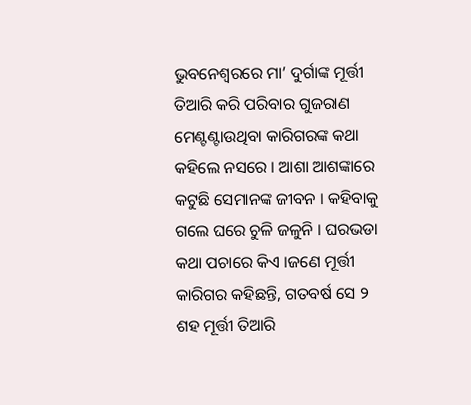ଭୁବନେଶ୍ୱରରେ ମା’ ଦୁର୍ଗାଙ୍କ ମୂର୍ତ୍ତୀ ତିଆରି କରି ପରିବାର ଗୁଜରାଣ ମେଣ୍ଟଣ୍ଟାଉଥିବା କାରିଗରଙ୍କ କଥା କହିଲେ ନସରେ । ଆଶା ଆଶଙ୍କାରେ କଟୁଛି ସେମାନଙ୍କ ଜୀବନ । କହିବାକୁ ଗଲେ ଘରେ ଚୁଳି ଜଳୁନି । ଘରଭଡା କଥା ପଚାରେ କିଏ ।ଜଣେ ମୂର୍ତ୍ତୀ କାରିଗର କହିଛନ୍ତି, ଗତବର୍ଷ ସେ ୨ ଶହ ମୂର୍ତ୍ତୀ ତିଆରି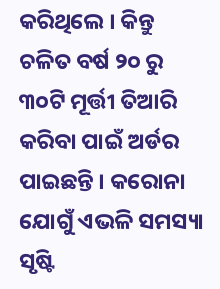କରିଥିଲେ । କିନ୍ତୁ ଚଳିତ ବର୍ଷ ୨୦ ରୁ ୩୦ଟି ମୂର୍ତ୍ତୀ ତିଆରି କରିବା ପାଇଁ ଅର୍ଡର ପାଇଛନ୍ତି । କରୋନା ଯୋଗୁଁ ଏଭଳି ସମସ୍ୟା ସୃଷ୍ଟି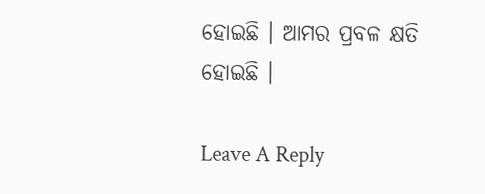ହୋଇଛି । ଆମର ପ୍ରବଳ କ୍ଷତି ହୋଇଛି ।

Leave A Reply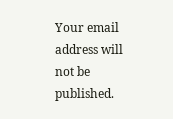Your email address will not be published.